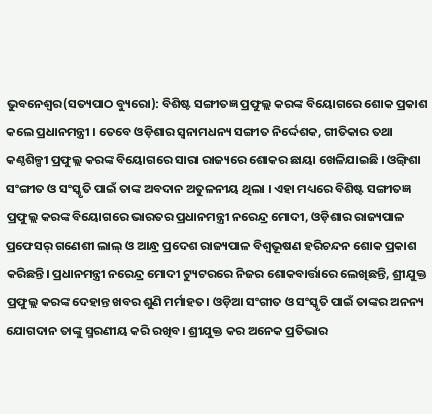ଭୁବନେଶ୍ୱର(ସତ୍ୟପାଠ ବ୍ୟୁରୋ): ବିଶିଷ୍ଟ ସଙ୍ଗୀତଜ୍ଞ ପ୍ରଫୁଲ୍ଲ କରଙ୍କ ବିୟୋଗରେ ଶୋକ ପ୍ରକାଶ କଲେ ପ୍ରଧାନମନ୍ତ୍ରୀ । ତେବେ ଓଡ଼ିଶାର ସ୍ୱନାମଧନ୍ୟ ସଙ୍ଗୀତ ନିର୍ଦ୍ଦେଶକ, ଗୀତିକାର ତଥା କଣ୍ଠଶିଳ୍ପୀ ପ୍ରଫୁଲ୍ଲ କରଙ୍କ ବିୟୋଗରେ ସାରା ରାଜ୍ୟରେ ଶୋକର ଛାୟା ଖେଳିଯାଇଛି । ଓଙ୍ଗ଼ିଶା ସଂଙ୍ଗୀତ ଓ ସଂସ୍କୃତି ପାଇଁ ତାଙ୍କ ଅବଦାନ ଅତୁଳନୀୟ ଥିଲା । ଏହା ମଧ୍ୟରେ ବିଶିଷ୍ଟ ସଙ୍ଗୀତଜ୍ଞ ପ୍ରଫୁଲ୍ଲ କରଙ୍କ ବିୟୋଗରେ ଭାରତର ପ୍ରଧାନମନ୍ତ୍ରୀ ନରେନ୍ଦ୍ର ମୋଦୀ, ଓଡ଼ିଶାର ରାଜ୍ୟପାଳ ପ୍ରଫେସର୍ ଗଣେଶୀ ଲାଲ୍ ଓ ଆନ୍ଧ୍ର ପ୍ରଦେଶ ରାଜ୍ୟପାଳ ବିଶ୍ୱଭୂଷଣ ହରିଚନ୍ଦନ ଶୋକ ପ୍ରକାଶ କରିଛନ୍ତି। ପ୍ରଧାନମନ୍ତ୍ରୀ ନରେନ୍ଦ୍ର ମୋଦୀ ଟ୍ୟୁଟରରେ ନିଜର ଶୋକବାର୍ତ୍ତାରେ ଲେଖିଛନ୍ତି, ଶ୍ରୀଯୁକ୍ତ ପ୍ରଫୁଲ୍ଲ କରଙ୍କ ଦେହାନ୍ତ ଖବର ଶୁଣି ମର୍ମାହତ। ଓଡ଼ିଆ ସଂଗୀତ ଓ ସଂସ୍କୃତି ପାଇଁ ତାଙ୍କର ଅନନ୍ୟ ଯୋଗଦାନ ତାଙ୍କୁ ସ୍ମରଣୀୟ କରି ରଖିବ। ଶ୍ରୀଯୁକ୍ତ କର ଅନେକ ପ୍ରତିଭାର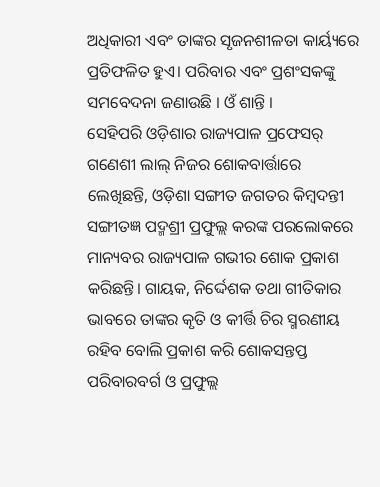ଅଧିକାରୀ ଏବଂ ତାଙ୍କର ସୃଜନଶୀଳତା କାର୍ୟ୍ୟରେ ପ୍ରତିଫଳିତ ହୁଏ। ପରିବାର ଏବଂ ପ୍ରଶଂସକଙ୍କୁ ସମବେଦନା ଜଣାଉଛି । ଓଁ ଶାନ୍ତି ।
ସେହିପରି ଓଡ଼ିଶାର ରାଜ୍ୟପାଳ ପ୍ରଫେସର୍ ଗଣେଶୀ ଲାଲ୍ ନିଜର ଶୋକବାର୍ତ୍ତାରେ ଲେଖିଛନ୍ତି, ଓଡ଼ିଶା ସଙ୍ଗୀତ ଜଗତର କିମ୍ବଦନ୍ତୀ ସଙ୍ଗୀତଜ୍ଞ ପଦ୍ମଶ୍ରୀ ପ୍ରଫୁଲ୍ଲ କରଙ୍କ ପରଲୋକରେ ମାନ୍ୟବର ରାଜ୍ୟପାଳ ଗଭୀର ଶୋକ ପ୍ରକାଶ କରିଛନ୍ତି। ଗାୟକ, ନିର୍ଦ୍ଦେଶକ ତଥା ଗୀତିକାର ଭାବରେ ତାଙ୍କର କୃତି ଓ କୀର୍ତ୍ତି ଚିର ସ୍ମରଣୀୟ ରହିବ ବୋଲି ପ୍ରକାଶ କରି ଶୋକସନ୍ତପ୍ତ ପରିବାରବର୍ଗ ଓ ପ୍ରଫୁଲ୍ଲ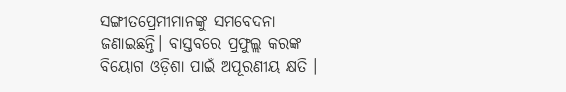ସଙ୍ଗୀତପ୍ରେମୀମାନଙ୍କୁ ସମବେଦନା ଜଣାଇଛନ୍ତି। ବାସ୍ତବରେ ପ୍ରଫୁଲ୍ଲ କରଙ୍କ ବିୟୋଗ ଓଡ଼ିଶା ପାଇଁ ଅପୂରଣୀୟ କ୍ଷତି ।